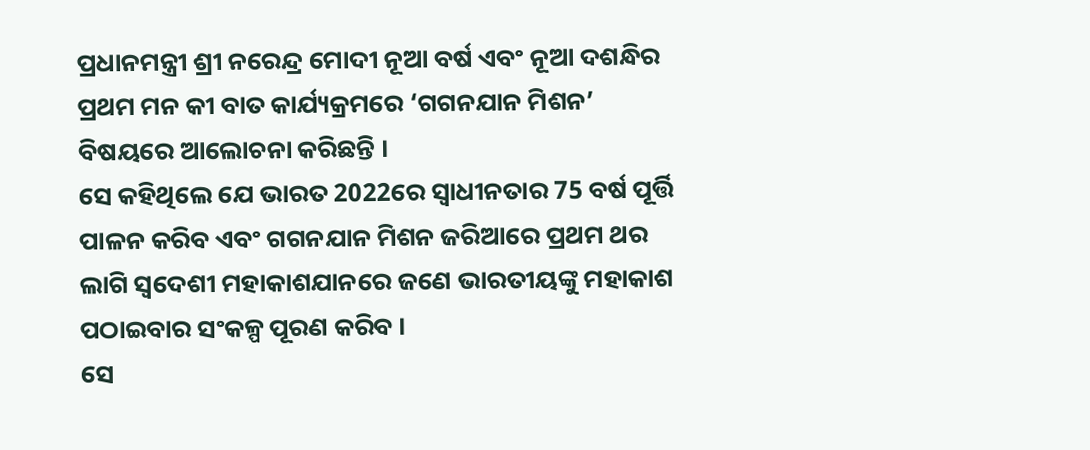ପ୍ରଧାନମନ୍ତ୍ରୀ ଶ୍ରୀ ନରେନ୍ଦ୍ର ମୋଦୀ ନୂଆ ବର୍ଷ ଏବଂ ନୂଆ ଦଶନ୍ଧିର ପ୍ରଥମ ମନ କୀ ବାତ କାର୍ଯ୍ୟକ୍ରମରେ ‘ଗଗନଯାନ ମିଶନ’ ବିଷୟରେ ଆଲୋଚନା କରିଛନ୍ତି ।
ସେ କହିଥିଲେ ଯେ ଭାରତ 2022ରେ ସ୍ୱାଧୀନତାର 75 ବର୍ଷ ପୂର୍ତ୍ତି ପାଳନ କରିବ ଏବଂ ଗଗନଯାନ ମିଶନ ଜରିଆରେ ପ୍ରଥମ ଥର ଲାଗି ସ୍ୱଦେଶୀ ମହାକାଶଯାନରେ ଜଣେ ଭାରତୀୟଙ୍କୁ ମହାକାଶ ପଠାଇବାର ସଂକଳ୍ପ ପୂରଣ କରିବ ।
ସେ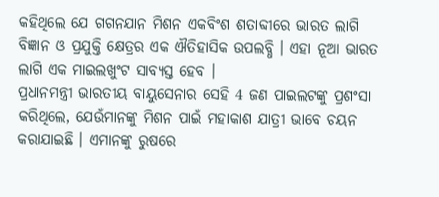କହିଥିଲେ ଯେ ଗଗନଯାନ ମିଶନ ଏକବିଂଶ ଶତାବ୍ଦୀରେ ଭାରତ ଲାଗି ବିଜ୍ଞାନ ଓ ପ୍ରଯୁକ୍ତି କ୍ଷେତ୍ରର ଏକ ଐତିହାସିକ ଉପଲବ୍ଧି । ଏହା ନୂଆ ଭାରତ ଲାଗି ଏକ ମାଇଲଖୁଂଟ ସାବ୍ୟସ୍ତ ହେବ ।
ପ୍ରଧାନମନ୍ତ୍ରୀ ଭାରତୀୟ ବାୟୁସେନାର ସେହି 4 ଜଣ ପାଇଲଟଙ୍କୁ ପ୍ରଶଂସା କରିଥିଲେ, ଯେଉଁମାନଙ୍କୁ ମିଶନ ପାଇଁ ମହାକାଶ ଯାତ୍ରୀ ଭାବେ ଚୟନ କରାଯାଇଛି । ଏମାନଙ୍କୁ ରୁଷରେ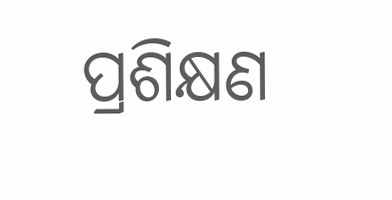ପ୍ରଶିକ୍ଷଣ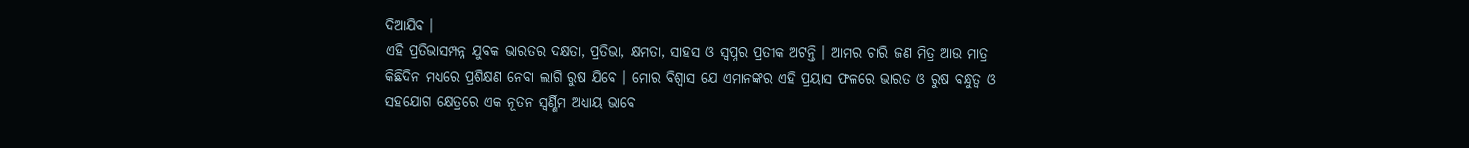ଦିଆଯିବ ।
ଏହି ପ୍ରତିଭାସମ୍ପନ୍ନ ଯୁବକ ଭାରତର ଦକ୍ଷତା, ପ୍ରତିଭା, କ୍ଷମତା, ସାହସ ଓ ସ୍ୱପ୍ନର ପ୍ରତୀକ ଅଟନ୍ତି । ଆମର ଚାରି ଜଣ ମିତ୍ର ଆଉ ମାତ୍ର କିଛିଦିନ ମଧ୍ୟରେ ପ୍ରଶିକ୍ଷଣ ନେବା ଲାଗି ରୁଷ ଯିବେ । ମୋର ବିଶ୍ୱାସ ଯେ ଏମାନଙ୍କର ଏହି ପ୍ରୟାସ ଫଳରେ ଭାରତ ଓ ରୁଷ ବନ୍ଧୁତ୍ୱ ଓ ସହଯୋଗ କ୍ଷେତ୍ରରେ ଏକ ନୂତନ ସ୍ୱର୍ଣ୍ଣିମ ଅଧ୍ୟାୟ ଭାବେ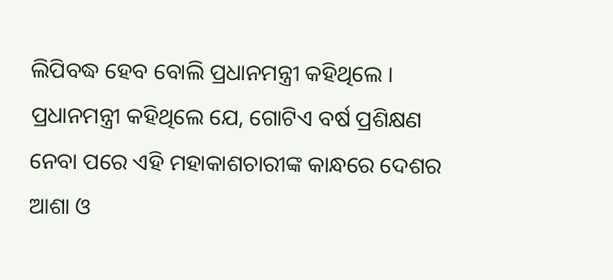ଲିପିବଦ୍ଧ ହେବ ବୋଲି ପ୍ରଧାନମନ୍ତ୍ରୀ କହିଥିଲେ ।
ପ୍ରଧାନମନ୍ତ୍ରୀ କହିଥିଲେ ଯେ, ଗୋଟିଏ ବର୍ଷ ପ୍ରଶିକ୍ଷଣ ନେବା ପରେ ଏହି ମହାକାଶଚାରୀଙ୍କ କାନ୍ଧରେ ଦେଶର ଆଶା ଓ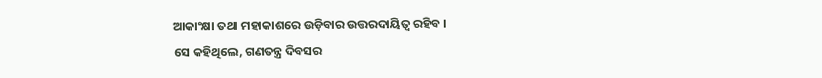ଆକାଂକ୍ଷା ତଥା ମହାକାଶରେ ଉଡ଼ିବାର ଉତ୍ତରଦାୟିତ୍ୱ ରହିବ ।
ସେ କହିଥିଲେ, ଗଣତନ୍ତ୍ର ଦିବସର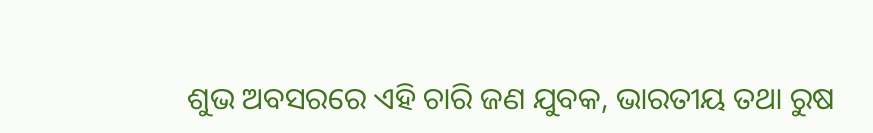ଶୁଭ ଅବସରରେ ଏହି ଚାରି ଜଣ ଯୁବକ, ଭାରତୀୟ ତଥା ରୁଷ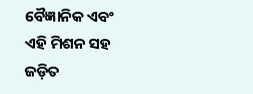ବୈଜ୍ଞାନିକ ଏବଂ ଏହି ମିଶନ ସହ ଜଡ଼ିତ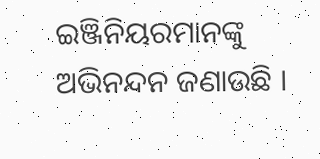ଇଞ୍ଜିନିୟରମାନଙ୍କୁ ଅଭିନନ୍ଦନ ଜଣାଉଛି ।